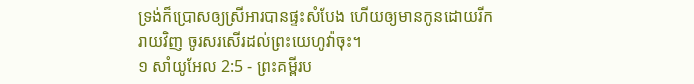ទ្រង់ក៏ប្រោសឲ្យស្រីអារបានផ្ទះសំបែង ហើយឲ្យមានកូនដោយរីករាយវិញ ចូរសរសើរដល់ព្រះយេហូវ៉ាចុះ។
១ សាំយូអែល 2:5 - ព្រះគម្ពីរប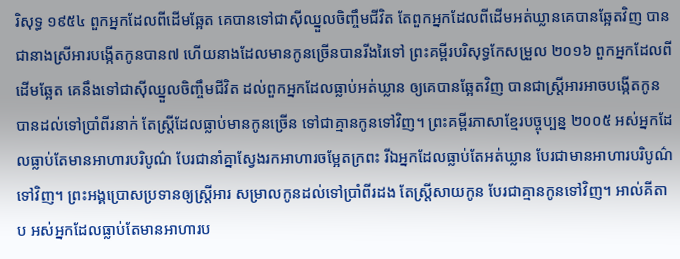រិសុទ្ធ ១៩៥៤ ពួកអ្នកដែលពីដើមឆ្អែត គេបានទៅជាស៊ីឈ្នួលចិញ្ចឹមជីវិត តែពួកអ្នកដែលពីដើមអត់ឃ្លានគេបានឆ្អែតវិញ បានជានាងស្រីអារបង្កើតកូនបាន៧ ហើយនាងដែលមានកូនច្រើនបានរីងរៃទៅ ព្រះគម្ពីរបរិសុទ្ធកែសម្រួល ២០១៦ ពួកអ្នកដែលពីដើមឆ្អែត គេនឹងទៅជាស៊ីឈ្នួលចិញ្ចឹមជីវិត ដល់ពួកអ្នកដែលធ្លាប់អត់ឃ្លាន ឲ្យគេបានឆ្អែតវិញ បានជាស្ត្រីអារអាចបង្កើតកូន បានដល់ទៅប្រាំពីរនាក់ តែស្ត្រីដែលធ្លាប់មានកូនច្រើន ទៅជាគ្មានកូនទៅវិញ។ ព្រះគម្ពីរភាសាខ្មែរបច្ចុប្បន្ន ២០០៥ អស់អ្នកដែលធ្លាប់តែមានអាហារបរិបូណ៌ បែរជានាំគ្នាស្វែងរកអាហារចម្អែតក្រពះ រីឯអ្នកដែលធ្លាប់តែអត់ឃ្លាន បែរជាមានអាហារបរិបូណ៌ទៅវិញ។ ព្រះអង្គប្រោសប្រទានឲ្យស្ត្រីអារ សម្រាលកូនដល់ទៅប្រាំពីរដង តែស្ត្រីសាយកូន បែរជាគ្មានកូនទៅវិញ។ អាល់គីតាប អស់អ្នកដែលធ្លាប់តែមានអាហារប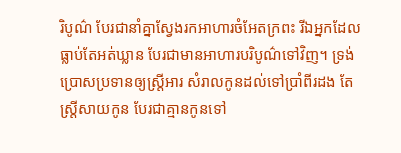រិបូណ៌ បែរជានាំគ្នាស្វែងរកអាហារចំអែតក្រពះ រីឯអ្នកដែលធ្លាប់តែអត់ឃ្លាន បែរជាមានអាហារបរិបូណ៌ទៅវិញ។ ទ្រង់ប្រោសប្រទានឲ្យស្ត្រីអារ សំរាលកូនដល់ទៅប្រាំពីរដង តែស្ត្រីសាយកូន បែរជាគ្មានកូនទៅ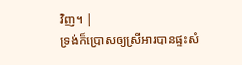វិញ។ |
ទ្រង់ក៏ប្រោសឲ្យស្រីអារបានផ្ទះសំ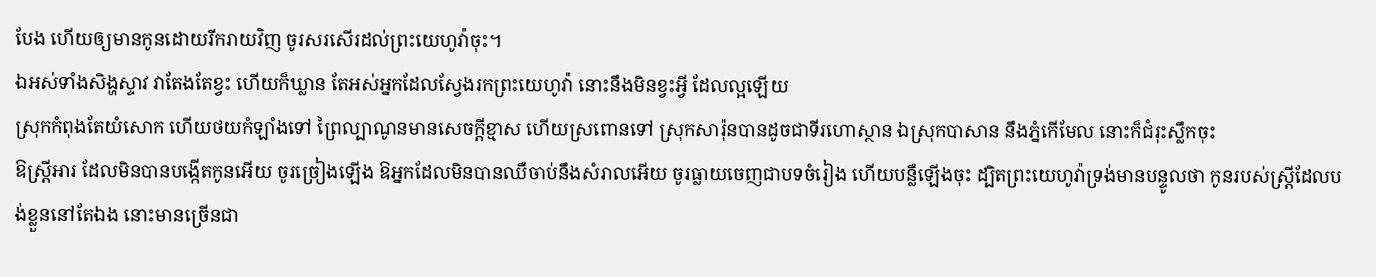បែង ហើយឲ្យមានកូនដោយរីករាយវិញ ចូរសរសើរដល់ព្រះយេហូវ៉ាចុះ។
ឯអស់ទាំងសិង្ហស្ទាវ វាតែងតែខ្វះ ហើយក៏ឃ្លាន តែអស់អ្នកដែលស្វែងរកព្រះយេហូវ៉ា នោះនឹងមិនខ្វះអ្វី ដែលល្អឡើយ
ស្រុកកំពុងតែយំសោក ហើយថយកំឡាំងទៅ ព្រៃល្បាណូនមានសេចក្ដីខ្មាស ហើយស្រពោនទៅ ស្រុកសារ៉ុនបានដូចជាទីរហោស្ថាន ឯស្រុកបាសាន នឹងភ្នំកើមែល នោះក៏ជំរុះស្លឹកចុះ
ឱស្ត្រីអារ ដែលមិនបានបង្កើតកូនអើយ ចូរច្រៀងឡើង ឱអ្នកដែលមិនបានឈឺចាប់នឹងសំរាលអើយ ចូរធ្លាយចេញជាបទចំរៀង ហើយបន្លឺឡើងចុះ ដ្បិតព្រះយេហូវ៉ាទ្រង់មានបន្ទូលថា កូនរបស់ស្ត្រីដែលបង់ខ្លួននៅតែឯង នោះមានច្រើនជា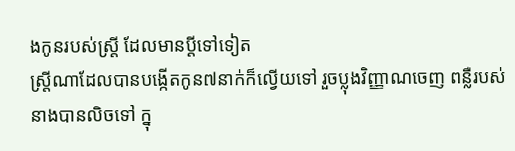ងកូនរបស់ស្ត្រី ដែលមានប្ដីទៅទៀត
ស្ត្រីណាដែលបានបង្កើតកូន៧នាក់ក៏ល្វើយទៅ រួចប្លុងវិញ្ញាណចេញ ពន្លឺរបស់នាងបានលិចទៅ ក្នុ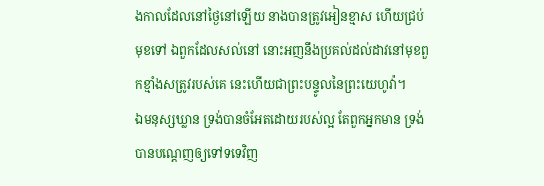ងកាលដែលនៅថ្ងៃនៅឡើយ នាងបានត្រូវអៀនខ្មាស ហើយជ្រប់មុខទៅ ឯពួកដែលសល់នៅ នោះអញនឹងប្រគល់ដល់ដាវនៅមុខពួកខ្មាំងសត្រូវរបស់គេ នេះហើយជាព្រះបន្ទូលនៃព្រះយេហូវ៉ា។
ឯមនុស្សឃ្លាន ទ្រង់បានចំអែតដោយរបស់ល្អ តែពួកអ្នកមាន ទ្រង់បានបណ្តេញឲ្យទៅទទេវិញ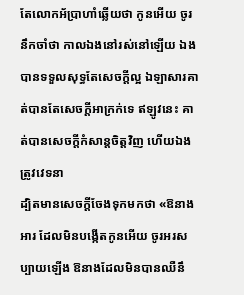តែលោកអ័ប្រាហាំឆ្លើយថា កូនអើយ ចូរនឹកចាំថា កាលឯងនៅរស់នៅឡើយ ឯងបានទទួលសុទ្ធតែសេចក្ដីល្អ ឯឡាសារគាត់បានតែសេចក្ដីអាក្រក់ទេ ឥឡូវនេះ គាត់បានសេចក្ដីកំសាន្តចិត្តវិញ ហើយឯងត្រូវវេទនា
ដ្បិតមានសេចក្ដីចែងទុកមកថា «ឱនាងអារ ដែលមិនបង្កើតកូនអើយ ចូរអរសប្បាយឡើង ឱនាងដែលមិនបានឈឺនឹ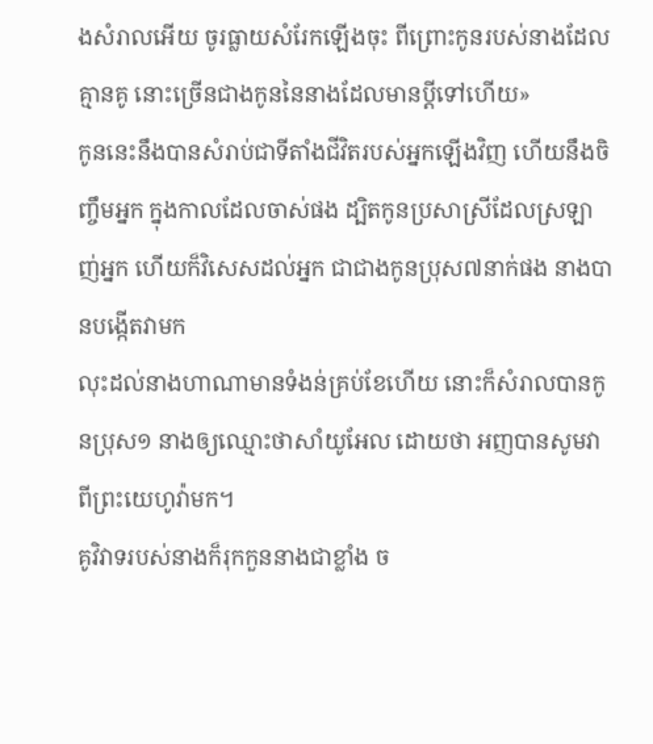ងសំរាលអើយ ចូរធ្លាយសំរែកឡើងចុះ ពីព្រោះកូនរបស់នាងដែលគ្មានគូ នោះច្រើនជាងកូននៃនាងដែលមានប្ដីទៅហើយ»
កូននេះនឹងបានសំរាប់ជាទីតាំងជីវិតរបស់អ្នកឡើងវិញ ហើយនឹងចិញ្ចឹមអ្នក ក្នុងកាលដែលចាស់ផង ដ្បិតកូនប្រសាស្រីដែលស្រឡាញ់អ្នក ហើយក៏វិសេសដល់អ្នក ជាជាងកូនប្រុស៧នាក់ផង នាងបានបង្កើតវាមក
លុះដល់នាងហាណាមានទំងន់គ្រប់ខែហើយ នោះក៏សំរាលបានកូនប្រុស១ នាងឲ្យឈ្មោះថាសាំយូអែល ដោយថា អញបានសូមវាពីព្រះយេហូវ៉ាមក។
គូវិវាទរបស់នាងក៏រុកកួននាងជាខ្លាំង ច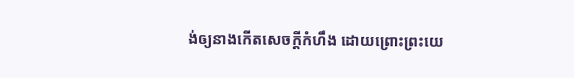ង់ឲ្យនាងកើតសេចក្ដីកំហឹង ដោយព្រោះព្រះយេ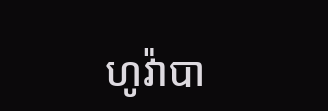ហូវ៉ាបា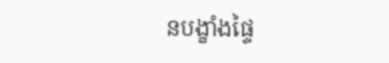នបង្ខាំងផ្ទៃ